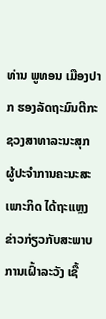ທ່ານ ພູທອນ ເມືອງປາກ ຮອງລັດຖະມົນຕີກະຊວງສາທາລະນະສຸກ ຜູ້ປະຈຳການຄະນະສະເພາະກິດ ໄດ້ຖະແຫຼງຂ່າວກ່ຽວກັບສະພາບການເຝົ້າລະວັງ ເຊື້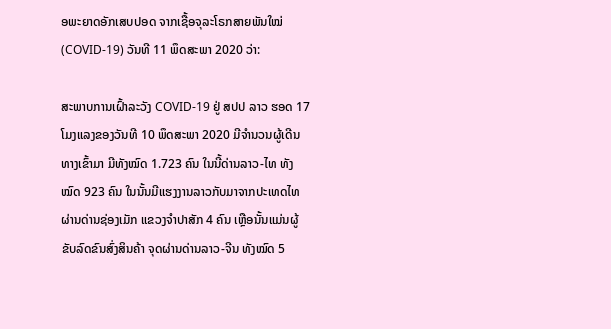ອພະຍາດອັກເສບປອດ ຈາກເຊື້ອຈຸລະໂຣກສາຍພັນໃໝ່ (COVID-19) ວັນທີ 11 ພຶດສະພາ 2020 ວ່າ:

ສະພາບການເຝົ້າລະວັງ COVID-19 ຢູ່ ສປປ ລາວ ຮອດ 17 ໂມງແລງຂອງວັນທີ 10 ພຶດສະພາ 2020 ມີຈຳນວນຜູ້ເດີນທາງເຂົ້າມາ ມີທັງໝົດ 1.723 ຄົນ ໃນນີ້ດ່ານລາວ-ໄທ ທັງໝົດ 923 ຄົນ ໃນນັ້ນມີແຮງງານລາວກັບມາຈາກປະເທດໄທຜ່ານດ່ານຊ່ອງເມັກ ແຂວງຈຳປາສັກ 4 ຄົນ ເຫຼືອນັ້ນແມ່ນຜູ້ຂັບລົດຂົນສົ່ງສິນຄ້າ ຈຸດຜ່ານດ່ານລາວ-ຈີນ ທັງໝົດ 5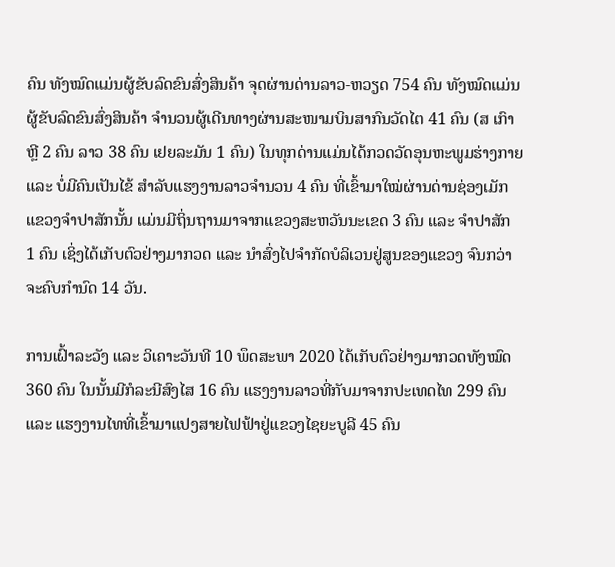ຄົນ ທັງໝົດແມ່ນຜູ້ຂັບລົດຂົນສົ່ງສິນຄ້າ ຈຸດຜ່ານດ່ານລາວ-ຫວຽດ 754 ຄົນ ທັງໝົດແມ່ນຜູ້ຂັບລົດຂົນສົ່ງສິນຄ້າ ຈຳນວນຜູ້ເດີນທາງຜ່ານສະໜາມບິນສາກົນວັດໄຕ 41 ຄົນ (ສ ເກົາຫຼີ 2 ຄົນ ລາວ 38 ຄົນ ເຢຍລະມັນ 1 ຄົນ) ໃນທຸກດ່ານແມ່ນໄດ້ກວດວັດອຸນຫະພູມຮ່າງກາຍ ແລະ ບໍ່ມີຄົນເປັນໄຂ້ ສຳລັບແຮງງານລາວຈຳນວນ 4 ຄົນ ທີ່ເຂົ້າມາໃໝ່ຜ່ານດ່ານຊ່ອງເມັກ ແຂວງຈຳປາສັກນັ້ນ ແມ່ນມີຖິ່ນຖານມາຈາກແຂວງສະຫວັນນະເຂດ 3 ຄົນ ແລະ ຈຳປາສັກ 1 ຄົນ ເຊິ່ງໄດ້ເກັບຕົວຢ່າງມາກວດ ແລະ ນຳສົ່ງໄປຈຳກັດບໍລິເວນຢູ່ສູນຂອງແຂວງ ຈົນກວ່າຈະຄົບກຳນົດ 14 ວັນ.

ການເຝົ້າລະວັງ ແລະ ວິເຄາະວັນທີ 10 ພຶດສະພາ 2020 ໄດ້ເກັບຕົວຢ່າງມາກວດທັງໝົດ 360 ຄົນ ໃນນັ້ນມີກໍລະນີສົງໄສ 16 ຄົນ ແຮງງານລາວທີ່ກັບມາຈາກປະເທດໄທ 299 ຄົນ ແລະ ແຮງງານໄທທີ່ເຂົ້າມາແປງສາຍໄຟຟ້າຢູ່ແຂວງໄຊຍະບູລີ 45 ຄົນ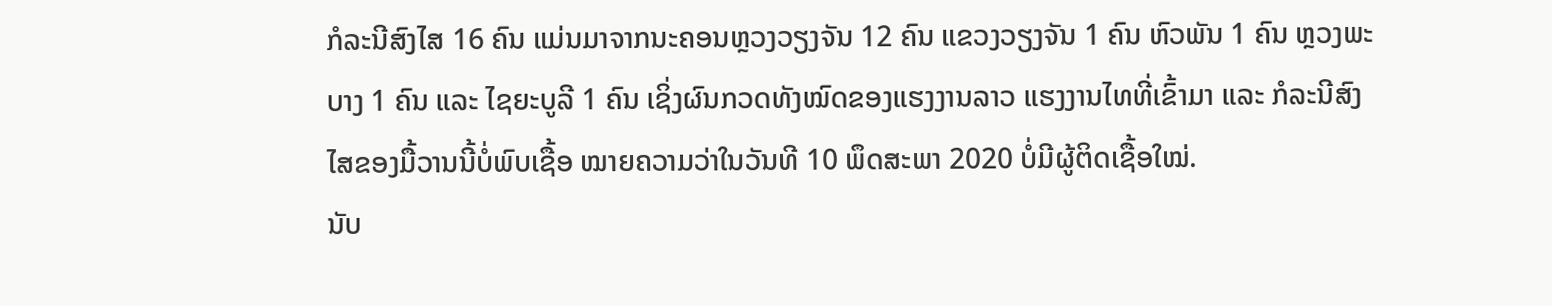ກໍລະນີສົງໄສ 16 ຄົນ ແມ່ນມາຈາກນະຄອນຫຼວງວຽງຈັນ 12 ຄົນ ແຂວງວຽງຈັນ 1 ຄົນ ຫົວພັນ 1 ຄົນ ຫຼວງພະບາງ 1 ຄົນ ແລະ ໄຊຍະບູລີ 1 ຄົນ ເຊິ່ງຜົນກວດທັງໝົດຂອງແຮງງານລາວ ແຮງງານໄທທີ່ເຂົ້າມາ ແລະ ກໍລະນີສົງໄສຂອງມື້ວານນີ້ບໍ່ພົບເຊື້ອ ໝາຍຄວາມວ່າໃນວັນທີ 10 ພຶດສະພາ 2020 ບໍ່ມີຜູ້ຕິດເຊື້ອໃໝ່.
ນັບ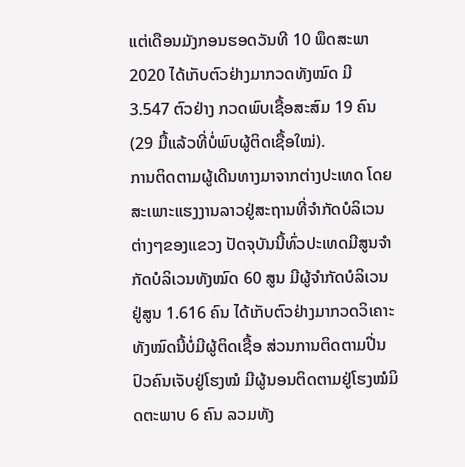ແຕ່ເດືອນມັງກອນຮອດວັນທີ 10 ພຶດສະພາ 2020 ໄດ້ເກັບຕົວຢ່າງມາກວດທັງໝົດ ມີ 3.547 ຕົວຢ່າງ ກວດພົບເຊື້ອສະສົມ 19 ຄົນ (29 ມື້ແລ້ວທີ່ບໍ່ພົບຜູ້ຕິດເຊື້ອໃໝ່).
ການຕິດຕາມຜູ້ເດີນທາງມາຈາກຕ່າງປະເທດ ໂດຍສະເພາະແຮງງານລາວຢູ່ສະຖານທີ່ຈຳກັດບໍລິເວນຕ່າງໆຂອງແຂວງ ປັດຈຸບັນນີ້ທົ່ວປະເທດມີສູນຈຳກັດບໍລິເວນທັງໝົດ 60 ສູນ ມີຜູ້ຈຳກັດບໍລິເວນຢູ່ສູນ 1.616 ຄົນ ໄດ້ເກັບຕົວຢ່າງມາກວດວິເຄາະທັງໝົດນີ້ບໍ່ມີຜູ້ຕິດເຊື້ອ ສ່ວນການຕິດຕາມປີ່ນປົວຄົນເຈັບຢູ່ໂຮງໝໍ ມີຜູ້ນອນຕິດຕາມຢູ່ໂຮງໝໍມິດຕະພາບ 6 ຄົນ ລວມທັງ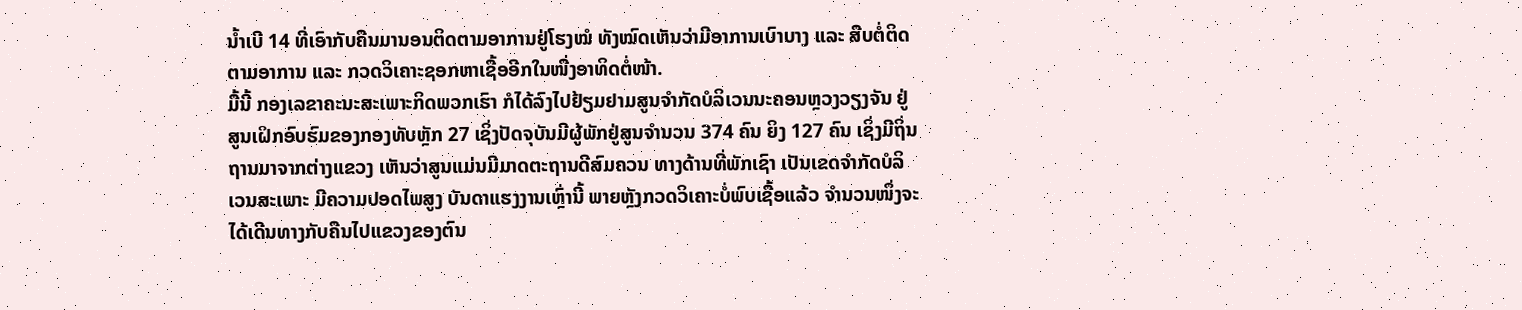ນ້ຳເບີ 14 ທີ່ເອົາກັບຄືນມານອນຕິດຕາມອາການຢູ່ໂຮງໝໍ ທັງໝົດເຫັນວ່າມີອາການເບົາບາງ ແລະ ສືບຕໍ່ຕິດຕາມອາການ ແລະ ກວດວິເຄາະຊອກຫາເຊື້ອອີກໃນໜື່ງອາທິດຕໍ່ໜ້າ.
ມື້ນີ້ ກອງເລຂາຄະນະສະເພາະກິດພວກເຮົາ ກໍໄດ້ລົງໄປຢ້ຽມຢາມສູນຈຳກັດບໍລິເວນນະຄອນຫຼວງວຽງຈັນ ຢູ່ສູນເຝິກອົບຮົມຂອງກອງທັບຫຼັກ 27 ເຊິ່ງປັດຈຸບັນມີຜູ້ພັກຢູ່ສູນຈຳນວນ 374 ຄົນ ຍິງ 127 ຄົນ ເຊິ່ງມີຖິ່ນຖານມາຈາກຕ່າງແຂວງ ເຫັນວ່າສູນແມ່ນມີມາດຕະຖານດີສົມຄວນ ທາງດ້ານທີ່ພັກເຊົາ ເປັນເຂດຈຳກັດບໍລິເວນສະເພາະ ມີຄວາມປອດໄພສູງ ບັນດາແຮງງານເຫຼົ່ານີ້ ພາຍຫຼັງກວດວິເຄາະບໍ່ພົບເຊື້ອແລ້ວ ຈຳນວນໜຶ່ງຈະໄດ້ເດີນທາງກັບຄືນໄປແຂວງຂອງຕົນ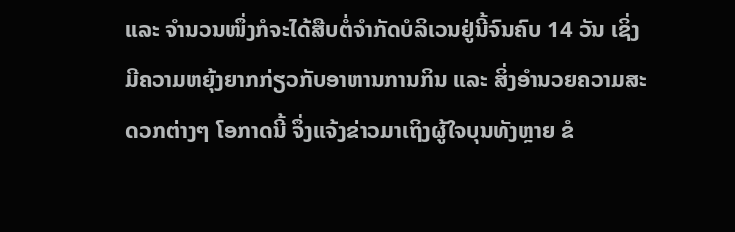ແລະ ຈຳນວນໜຶ່ງກໍຈະໄດ້ສືບຕໍ່ຈຳກັດບໍລິເວນຢູ່ນີ້ຈົນຄົບ 14 ວັນ ເຊິ່ງມີຄວາມຫຍຸ້ງຍາກກ່ຽວກັບອາຫານການກິນ ແລະ ສິ່ງອຳນວຍຄວາມສະດວກຕ່າງໆ ໂອກາດນີ້ ຈຶ່ງແຈ້ງຂ່າວມາເຖິງຜູ້ໃຈບຸນທັງຫຼາຍ ຂໍ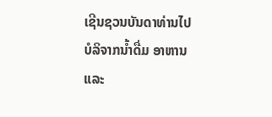ເຊີນຊວນບັນດາທ່ານໄປບໍລິຈາກນ້ຳດື່ມ ອາຫານ ແລະ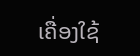ເຄື່ອງໃຊ້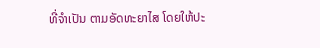ທີ່ຈຳເປັນ ຕາມອັດທະຍາໄສ ໂດຍໃຫ້ປະ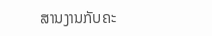ສານງານກັບຄະ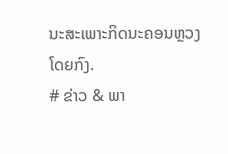ນະສະເພາະກິດນະຄອນຫຼວງໂດຍກົງ.
# ຂ່າວ & ພາ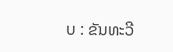ບ : ຂັນທະວີ